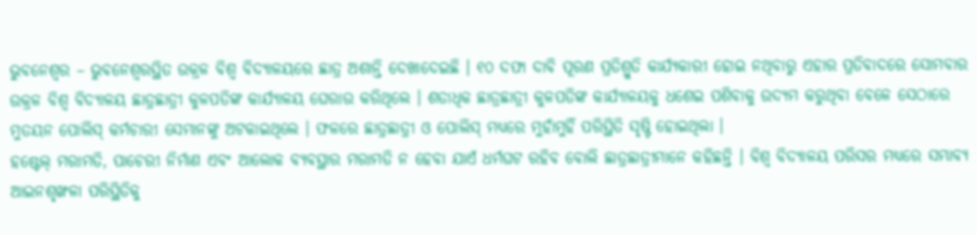ଭୁବନେଶ୍ୱର – ଭୁବନେଶ୍ୱରସ୍ଥିତ ଉକ୍ରଳ ବିଶ୍ୱ ବିଦ୍ୟାଳୟରେ ଛାତ୍ର ଅଶାନ୍ତି ଦେଖାଦେଇଛି । ୧୦ ଦଫା ଦାବି ପୂରଣ ପ୍ରତିଶ୍ରୁତି କାର୍ଯ୍ୟକାରୀ ହୋଇ ନଥିବାରୁ ଏହାର ପ୍ରତିବାଦରେ ସୋମବାର ଉକ୍ରଳ ବିଶ୍ୱ ବିଦ୍ୟାଳୟ ଛାତ୍ରଛାତ୍ରୀ କୁଳପତିଙ୍କ କାର୍ଯ୍ୟାଳୟ ଘେରାଉ କରିଥିଲେ । ଶତାଧିକ ଛାତ୍ରଛାତ୍ରୀ କୁଳପତିଙ୍କ କାର୍ଯ୍ୟାଳୟକୁ ଧଶେଇ ପଶିବାକୁ ଉଦ୍ୟମ କରୁଥିବା ବେଳେ ସେଠାରେ ମୁତୟନ ପୋଲିସ୍ କର୍ମଚାରୀ ସେମାନଙ୍କୁ ଅଟକାଇଥିଲେ । ଫଳରେ ଛାତ୍ରଛାତ୍ରୀ ଓ ପୋଲିସ୍ ମଧ୍ୟରେ ମୁହାଁମୁହିଁ ପରିସ୍ଥିତି ସୃଷ୍ଟି ହୋଇଥିଲା ।
ହଷ୍ଟେଲ୍ ମରାମତି, ପାଚେରୀ ନିର୍ମାଣ ଏବଂ ଆଲୋକ ବ୍ୟବସ୍ଥାର ମରାମତି ନ ହେବା ଯାଏଁ ଧର୍ମଘଟ ରହିବ ବୋଲି ଛାତ୍ରଛାତ୍ରୀମାନେ କହିଛନ୍ତି । ବିଶ୍ୱ ବିଦ୍ୟାଳୟ ପରିସର ମଧ୍ୟରେ ସମ୍ଭାବ୍ୟ ଆଇନଶୃଙ୍ଖଳା ପରିସ୍ଥିତିକୁ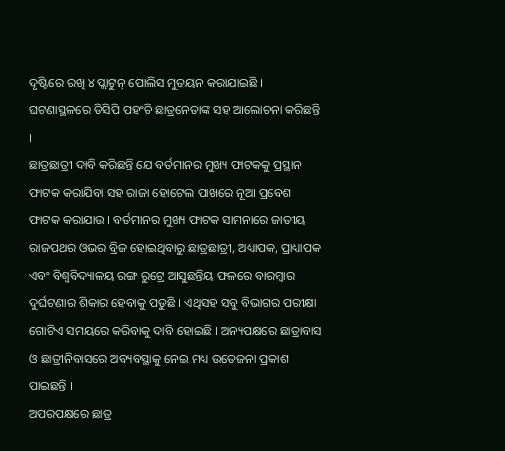ଦୃଷ୍ଟିରେ ରଖି ୪ ପ୍ଲାଟୁନ୍ ପୋଲିସ ମୁତୟନ କରାଯାଇଛି । ଘଟଣାସ୍ଥଳରେ ଡିସିପି ପହଂଚି ଛାତ୍ରନେତାଙ୍କ ସହ ଆଲୋଚନା କରିଛନ୍ତି ।
ଛାତ୍ରଛାତ୍ରୀ ଦାବି କରିଛନ୍ତି ଯେ ବର୍ତମାନର ମୁଖ୍ୟ ଫାଟକକୁ ପ୍ରସ୍ଥାନ ଫାଟକ କରାଯିବା ସହ ରାଜା ହୋଟେଲ ପାଖରେ ନୂଆ ପ୍ରବେଶ ଫାଟକ କରାଯାଉ । ବର୍ତମାନର ମୁଖ୍ୟ ଫାଟକ ସାମନାରେ ଜାତୀୟ ରାଜପଥର ଓଭର ବ୍ରିଜ ହୋଇଥିବାରୁ ଛାତ୍ରଛାତ୍ରୀ, ଅଧ୍ୟାପକ, ପ୍ରାଧ୍ୟାପକ ଏବଂ ବିଶ୍ୱବିଦ୍ୟାଳୟ ରଙ୍ଗ ରୁଟ୍ରେ ଆସୁଛନ୍ତିୟ ଫଳରେ ବାରମ୍ବାର ଦୁର୍ଘଟଣାର ଶିକାର ହେବାକୁ ପଡୁଛି । ଏଥିସହ ସବୁ ବିଭାଗର ପରୀକ୍ଷା ଗୋଟିଏ ସମୟରେ କରିବାକୁ ଦାବି ହୋଇଛି । ଅନ୍ୟପକ୍ଷରେ ଛାତ୍ରାବାସ ଓ ଛାତ୍ରୀନିବାସରେ ଅବ୍ୟବସ୍ଥାକୁ ନେଇ ମଧ୍ୟ ଉତେଜନା ପ୍ରକାଶ ପାଇଛନ୍ତି ।
ଅପରପକ୍ଷରେ ଛାତ୍ର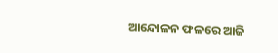ଆନ୍ଦୋଳନ ଫଳରେ ଆଜି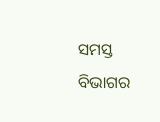ସମସ୍ତ ବିଭାଗର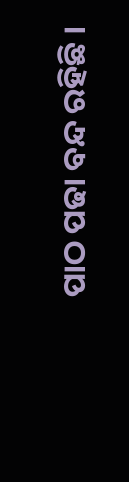ପାଠ ପଢା ବନ୍ଦ ରହିଛି ।